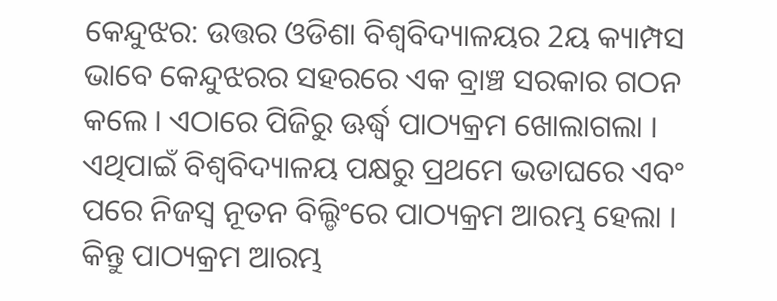କେନ୍ଦୁଝର: ଉତ୍ତର ଓଡିଶା ବିଶ୍ୱବିଦ୍ୟାଳୟର 2ୟ କ୍ୟାମ୍ପସ ଭାବେ କେନ୍ଦୁଝରର ସହରରେ ଏକ ବ୍ରାଞ୍ଚ ସରକାର ଗଠନ କଲେ । ଏଠାରେ ପିଜିରୁ ଊର୍ଦ୍ଧ୍ବ ପାଠ୍ୟକ୍ରମ ଖୋଲାଗଲା । ଏଥିପାଇଁ ବିଶ୍ୱବିଦ୍ୟାଳୟ ପକ୍ଷରୁ ପ୍ରଥମେ ଭଡାଘରେ ଏବଂ ପରେ ନିଜସ୍ୱ ନୂତନ ବିଲ୍ଡିଂରେ ପାଠ୍ୟକ୍ରମ ଆରମ୍ଭ ହେଲା । କିନ୍ତୁ ପାଠ୍ୟକ୍ରମ ଆରମ୍ଭ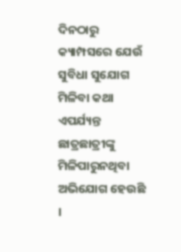ଦିନଠାରୁ କ୍ୟାମ୍ପସରେ ଯେଉଁ ସୁବିଧା ସୁଯୋଗ ମିଳିବା କଥା ଏପର୍ଯ୍ୟନ୍ତ ଛାତ୍ରଛାତ୍ରୀଙ୍କୁ ମିଳିପାରୁନଥିବା ଅଭିଯୋଗ ହେଉଛି ।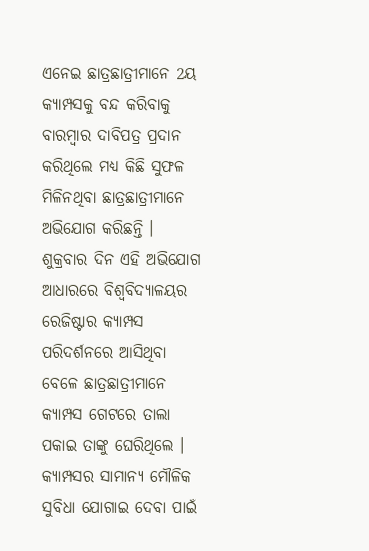ଏନେଇ ଛାତ୍ରଛାତ୍ରୀମାନେ 2ୟ କ୍ୟାମ୍ପସକୁ ବନ୍ଦ କରିବାକୁ ବାରମ୍ବାର ଦାବିପତ୍ର ପ୍ରଦାନ କରିଥିଲେ ମଧ୍ୟ କିଛି ସୁଫଳ ମିଳିନଥିବା ଛାତ୍ରଛାତ୍ରୀମାନେ ଅଭିଯୋଗ କରିଛନ୍ତି । ଶୁକ୍ରବାର ଦିନ ଏହି ଅଭିଯୋଗ ଆଧାରରେ ବିଶ୍ୱବିଦ୍ୟାଳୟର ରେଜିଷ୍ଟାର କ୍ୟାମ୍ପସ ପରିଦର୍ଶନରେ ଆସିଥିବା ବେଳେ ଛାତ୍ରଛାତ୍ରୀମାନେ କ୍ୟାମ୍ପସ ଗେଟରେ ତାଲା ପକାଇ ତାଙ୍କୁ ଘେରିଥିଲେ । କ୍ୟାମ୍ପସର ସାମାନ୍ୟ ମୌଳିକ ସୁବିଧା ଯୋଗାଇ ଦେବା ପାଇଁ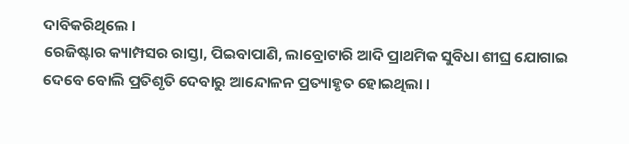ଦାବିକରିଥିଲେ ।
ରେଜିଷ୍ଟାର କ୍ୟାମ୍ପସର ରାସ୍ତା, ପିଇବାପାଣି, ଲାବ୍ରୋଟାରି ଆଦି ପ୍ରାଥମିକ ସୁବିଧା ଶୀଘ୍ର ଯୋଗାଇ ଦେବେ ବୋଲି ପ୍ରତିଶୃତି ଦେବାରୁ ଆନ୍ଦୋଳନ ପ୍ରତ୍ୟାହୃତ ହୋଇଥିଲା ।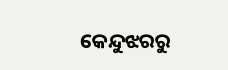କେନ୍ଦୁଝରରୁ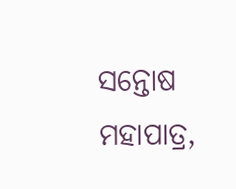ସନ୍ତୋଷ ମହାପାତ୍ର,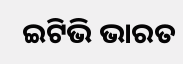ଇଟିଭି ଭାରତ